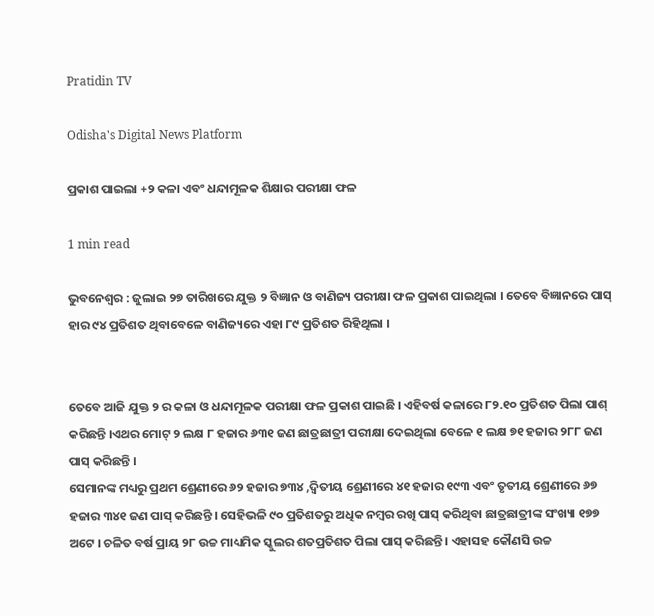Pratidin TV

Odisha's Digital News Platform

ପ୍ରକାଶ ପାଇଲା +୨ କଳା ଏବଂ ଧନ୍ଦାମୂଳକ ଶିକ୍ଷାର ପରୀକ୍ଷା ଫଳ

1 min read

ଭୁବନେଶ୍ୱର : ଜୁଲାଇ ୨୭ ତାରିଖରେ ଯୁକ୍ତ ୨ ବିଜ୍ଞାନ ଓ ବାଣିଜ୍ୟ ପରୀକ୍ଷା ଫଳ ପ୍ରକାଶ ପାଇଥିଲା । ତେବେ ବିଜ୍ଞାନରେ ପାସ୍ ହାର ୯୪ ପ୍ରତିଶତ ଥିବାବେଳେ ବାଣିଜ୍ୟରେ ଏହା ୮୯ ପ୍ରତିଶତ ରିହିଥିଲା ।


ତେବେ ଆଜି ଯୁକ୍ତ ୨ ର କଳା ଓ ଧନ୍ଦାମୂଳକ ପରୀକ୍ଷା ଫଳ ପ୍ରକାଶ ପାଇଛି । ଏହିବର୍ଷ କଳାରେ ୮୨.୧୦ ପ୍ରତିଶତ ପିଲା ପାଶ୍ କରିଛନ୍ତି ।ଏଥର ମୋଟ୍ ୨ ଲକ୍ଷ ୮ ହଜାର ୬୩୧ ଜଣ ଛାତ୍ରଛାତ୍ରୀ ପରୀକ୍ଷା ଦେଇଥିଲା ବେଳେ ୧ ଲକ୍ଷ ୭୧ ହଜାର ୨୮୮ ଜଣ ପାସ୍ କରିଛନ୍ତି ।
ସେମାନଙ୍କ ମଧ୍ୟରୁ ପ୍ରଥମ ଶ୍ରେଣୀରେ ୬୨ ହଜାର ୭୩୪ ,ଦ୍ୱିତୀୟ ଶ୍ରେଣୀରେ ୪୧ ହଜାର ୧୯୩ ଏବଂ ତୃତୀୟ ଶ୍ରେଣୀରେ ୬୭ ହଜାର ୩୪୧ ଜଣ ପାସ୍ କରିଛନ୍ତି । ସେହିଭଳି ୯୦ ପ୍ରତିଶତରୁ ଅଧିକ ନମ୍ବର ରଖି ପାସ୍ କରିଥିବା ଛାତ୍ରଛାତ୍ରୀଙ୍କ ସଂଖ୍ୟା ୧୭୭ ଅଟେ । ଚଳିତ ବର୍ଷ ପ୍ରାୟ ୨୮ ଉଚ୍ଚ ମାଧ୍ୟମିକ ସ୍କୁଲର ଶତପ୍ରତିଶତ ପିଲା ପାସ୍ କରିଛନ୍ତି । ଏହାସହ କୌଣସି ଉଚ୍ଚ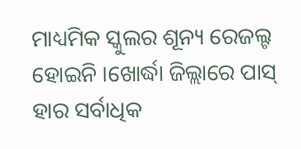ମାଧ୍ୟମିକ ସ୍କୁଲର ଶୂନ୍ୟ ରେଜଲ୍ଟ ହୋଇନି ।ଖୋର୍ଦ୍ଧା ଜିଲ୍ଲାରେ ପାସ୍ ହାର ସର୍ବାଧିକ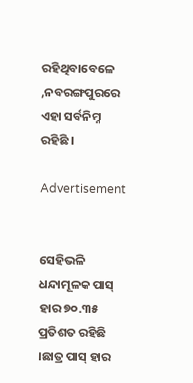ରହିଥିବାବେଳେ ,ନବରଙ୍ଗପୁରରେ ଏହା ସର୍ବନିମ୍ନ ରହିଛି ।

Advertisement


ସେହିଭଳି ଧନ୍ଦାମୂଳକ ପାସ୍ ହାର ୭୦.୩୫ ପ୍ରତିଶତ ରହିଛି ।ଛାତ୍ର ପାସ୍ ହାର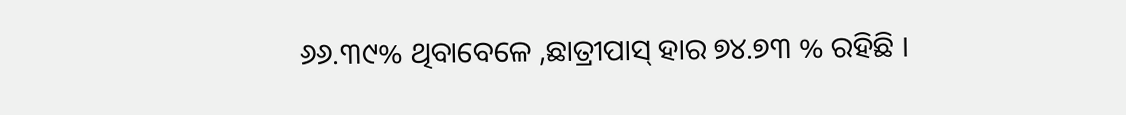୬୬.୩୯% ଥିବାବେଳେ ,ଛାତ୍ରୀପାସ୍ ହାର ୭୪.୭୩ % ରହିଛି ।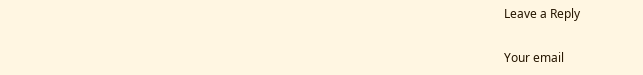Leave a Reply

Your email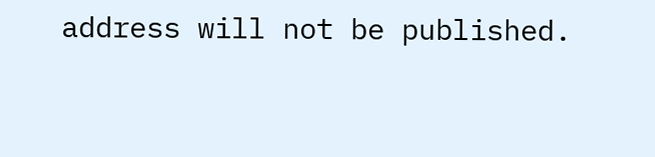address will not be published.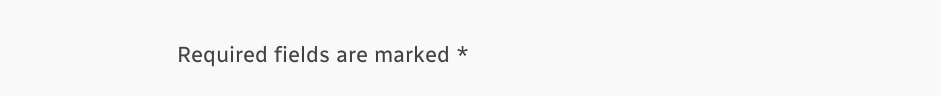Required fields are marked *